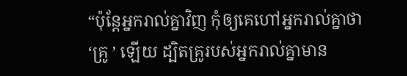“ប៉ុន្តែអ្នករាល់គ្នាវិញ កុំឲ្យគេហៅអ្នករាល់គ្នាថា ‘គ្រូ ’ ឡើយ ដ្បិតគ្រូរបស់អ្នករាល់គ្នាមាន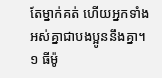តែម្នាក់គត់ ហើយអ្នកទាំងអស់គ្នាជាបងប្អូននឹងគ្នា។
១ ធីម៉ូ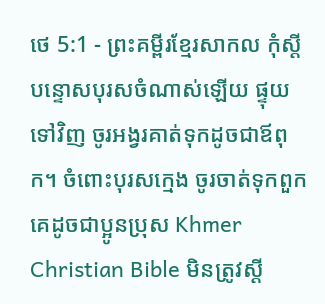ថេ 5:1 - ព្រះគម្ពីរខ្មែរសាកល កុំស្ដីបន្ទោសបុរសចំណាស់ឡើយ ផ្ទុយទៅវិញ ចូរអង្វរគាត់ទុកដូចជាឪពុក។ ចំពោះបុរសក្មេង ចូរចាត់ទុកពួកគេដូចជាប្អូនប្រុស Khmer Christian Bible មិនត្រូវស្ដី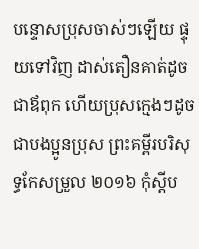បន្ទោសប្រុសចាស់ៗឡើយ ផ្ទុយទៅវិញ ដាស់តឿនគាត់ដូចជាឪពុក ហើយប្រុសក្មេងៗដូចជាបងប្អូនប្រុស ព្រះគម្ពីរបរិសុទ្ធកែសម្រួល ២០១៦ កុំស្តីប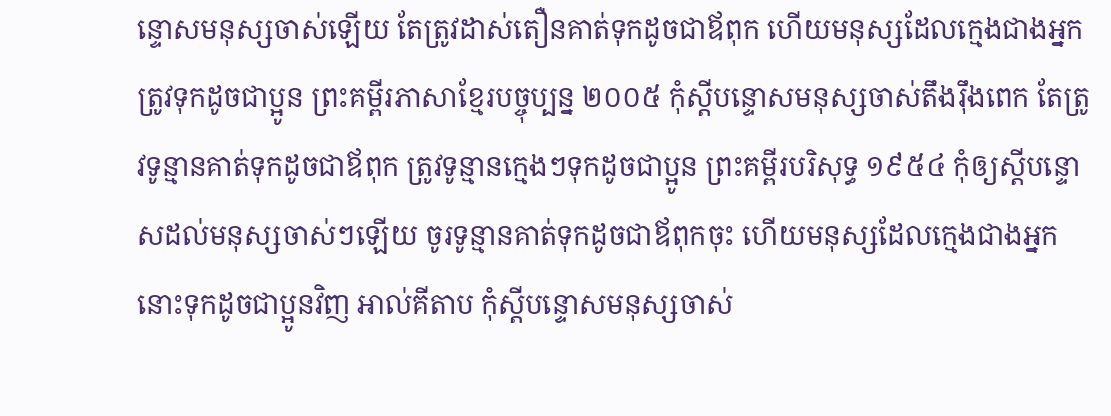ន្ទោសមនុស្សចាស់ឡើយ តែត្រូវដាស់តឿនគាត់ទុកដូចជាឪពុក ហើយមនុស្សដែលក្មេងជាងអ្នក ត្រូវទុកដូចជាប្អូន ព្រះគម្ពីរភាសាខ្មែរបច្ចុប្បន្ន ២០០៥ កុំស្ដីបន្ទោសមនុស្សចាស់តឹងរ៉ឹងពេក តែត្រូវទូន្មានគាត់ទុកដូចជាឪពុក ត្រូវទូន្មានក្មេងៗទុកដូចជាប្អូន ព្រះគម្ពីរបរិសុទ្ធ ១៩៥៤ កុំឲ្យស្តីបន្ទោសដល់មនុស្សចាស់ៗឡើយ ចូរទូន្មានគាត់ទុកដូចជាឪពុកចុះ ហើយមនុស្សដែលក្មេងជាងអ្នក នោះទុកដូចជាប្អូនវិញ អាល់គីតាប កុំស្ដីបន្ទោសមនុស្សចាស់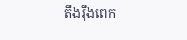តឹងរ៉ឹងពេក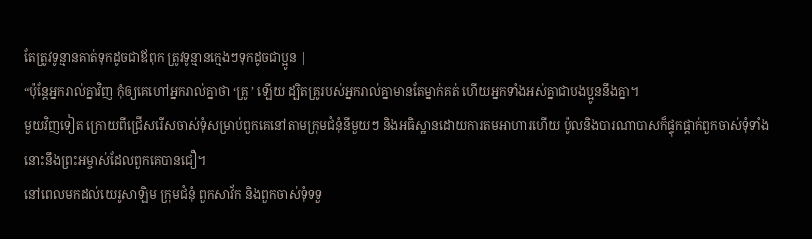តែត្រូវទូន្មានគាត់ទុកដូចជាឪពុក ត្រូវទូន្មានក្មេងៗទុកដូចជាប្អូន |
“ប៉ុន្តែអ្នករាល់គ្នាវិញ កុំឲ្យគេហៅអ្នករាល់គ្នាថា ‘គ្រូ ’ ឡើយ ដ្បិតគ្រូរបស់អ្នករាល់គ្នាមានតែម្នាក់គត់ ហើយអ្នកទាំងអស់គ្នាជាបងប្អូននឹងគ្នា។
មួយវិញទៀត ក្រោយពីជ្រើសរើសចាស់ទុំសម្រាប់ពួកគេនៅតាមក្រុមជំនុំនីមួយៗ និងអធិស្ឋានដោយការតមអាហារហើយ ប៉ូលនិងបារណាបាសក៏ផ្ទុកផ្ដាក់ពួកចាស់ទុំទាំងនោះនឹងព្រះអម្ចាស់ដែលពួកគេបានជឿ។
នៅពេលមកដល់យេរូសាឡិម ក្រុមជំនុំ ពួកសាវ័ក និងពួកចាស់ទុំទទួ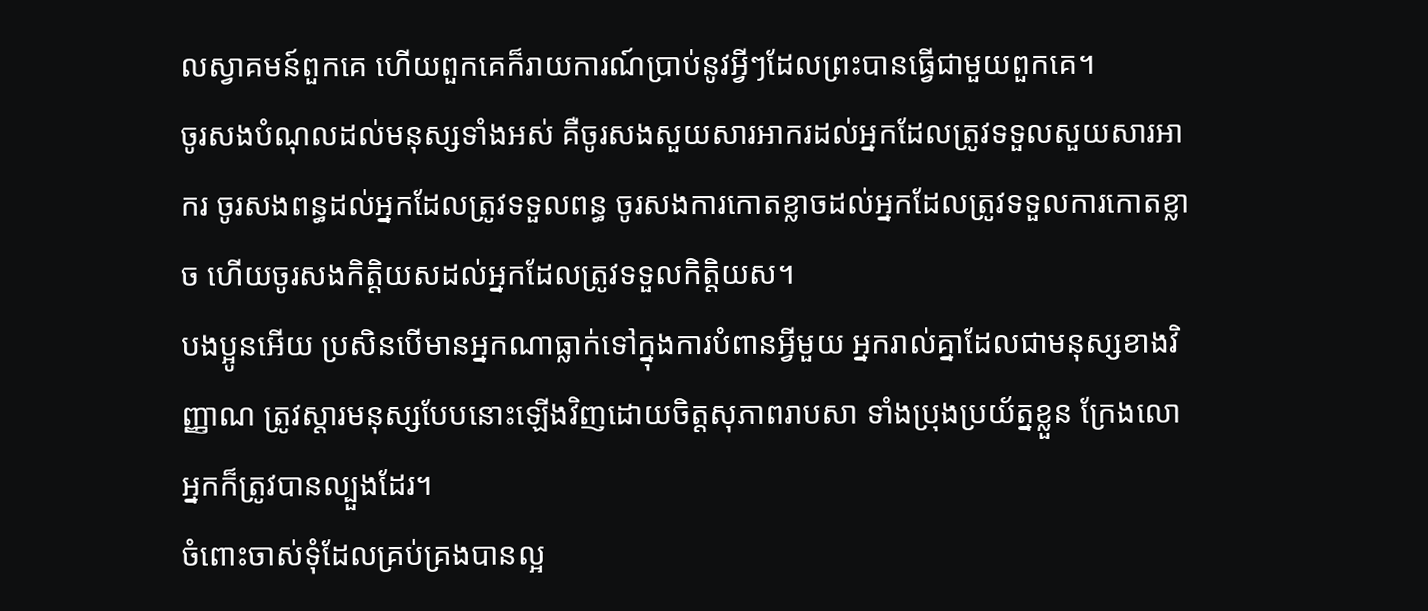លស្វាគមន៍ពួកគេ ហើយពួកគេក៏រាយការណ៍ប្រាប់នូវអ្វីៗដែលព្រះបានធ្វើជាមួយពួកគេ។
ចូរសងបំណុលដល់មនុស្សទាំងអស់ គឺចូរសងសួយសារអាករដល់អ្នកដែលត្រូវទទួលសួយសារអាករ ចូរសងពន្ធដល់អ្នកដែលត្រូវទទួលពន្ធ ចូរសងការកោតខ្លាចដល់អ្នកដែលត្រូវទទួលការកោតខ្លាច ហើយចូរសងកិត្តិយសដល់អ្នកដែលត្រូវទទួលកិត្តិយស។
បងប្អូនអើយ ប្រសិនបើមានអ្នកណាធ្លាក់ទៅក្នុងការបំពានអ្វីមួយ អ្នករាល់គ្នាដែលជាមនុស្សខាងវិញ្ញាណ ត្រូវស្ដារមនុស្សបែបនោះឡើងវិញដោយចិត្តសុភាពរាបសា ទាំងប្រុងប្រយ័ត្នខ្លួន ក្រែងលោអ្នកក៏ត្រូវបានល្បួងដែរ។
ចំពោះចាស់ទុំដែលគ្រប់គ្រងបានល្អ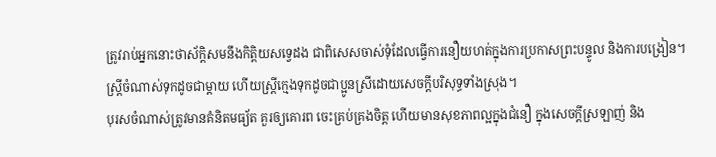ត្រូវរាប់អ្នកនោះថាស័ក្ដិសមនឹងកិត្តិយសទ្វេដង ជាពិសេសចាស់ទុំដែលធ្វើការនឿយហត់ក្នុងការប្រកាសព្រះបន្ទូល និងការបង្រៀន។
ស្ត្រីចំណាស់ទុកដូចជាម្ដាយ ហើយស្ត្រីក្មេងទុកដូចជាប្អូនស្រីដោយសេចក្ដីបរិសុទ្ធទាំងស្រុង។
បុរសចំណាស់ត្រូវមានគំនិតមធ្យ័ត គួរឲ្យគោរព ចេះគ្រប់គ្រងចិត្ត ហើយមានសុខភាពល្អក្នុងជំនឿ ក្នុងសេចក្ដីស្រឡាញ់ និង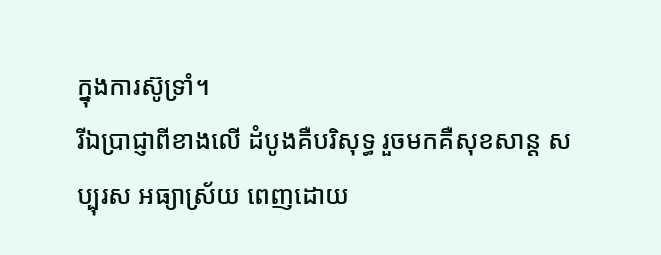ក្នុងការស៊ូទ្រាំ។
រីឯប្រាជ្ញាពីខាងលើ ដំបូងគឺបរិសុទ្ធ រួចមកគឺសុខសាន្ត សប្បុរស អធ្យាស្រ័យ ពេញដោយ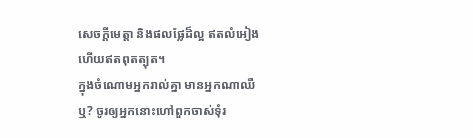សេចក្ដីមេត្តា និងផលផ្លែដ៏ល្អ ឥតលំអៀង ហើយឥតពុតត្បុត។
ក្នុងចំណោមអ្នករាល់គ្នា មានអ្នកណាឈឺឬ? ចូរឲ្យអ្នកនោះហៅពួកចាស់ទុំរ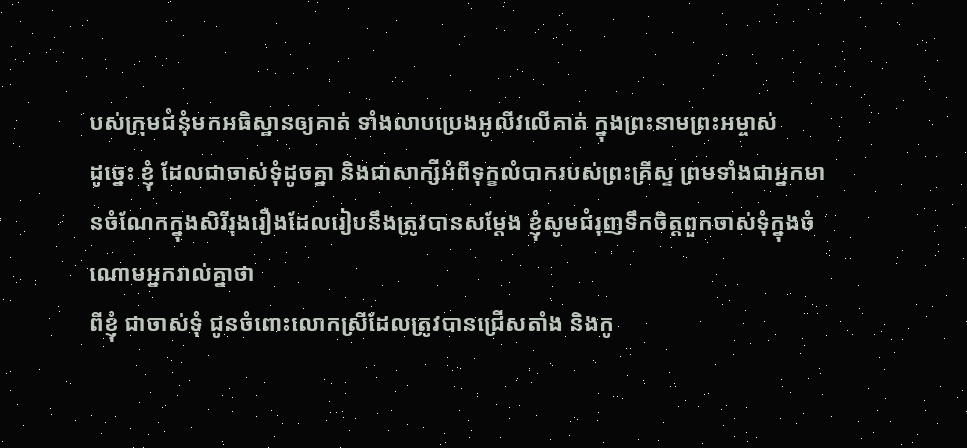បស់ក្រុមជំនុំមកអធិស្ឋានឲ្យគាត់ ទាំងលាបប្រេងអូលីវលើគាត់ ក្នុងព្រះនាមព្រះអម្ចាស់
ដូច្នេះ ខ្ញុំ ដែលជាចាស់ទុំដូចគ្នា និងជាសាក្សីអំពីទុក្ខលំបាករបស់ព្រះគ្រីស្ទ ព្រមទាំងជាអ្នកមានចំណែកក្នុងសិរីរុងរឿងដែលរៀបនឹងត្រូវបានសម្ដែង ខ្ញុំសូមជំរុញទឹកចិត្តពួកចាស់ទុំក្នុងចំណោមអ្នករាល់គ្នាថា
ពីខ្ញុំ ជាចាស់ទុំ ជូនចំពោះលោកស្រីដែលត្រូវបានជ្រើសតាំង និងកូ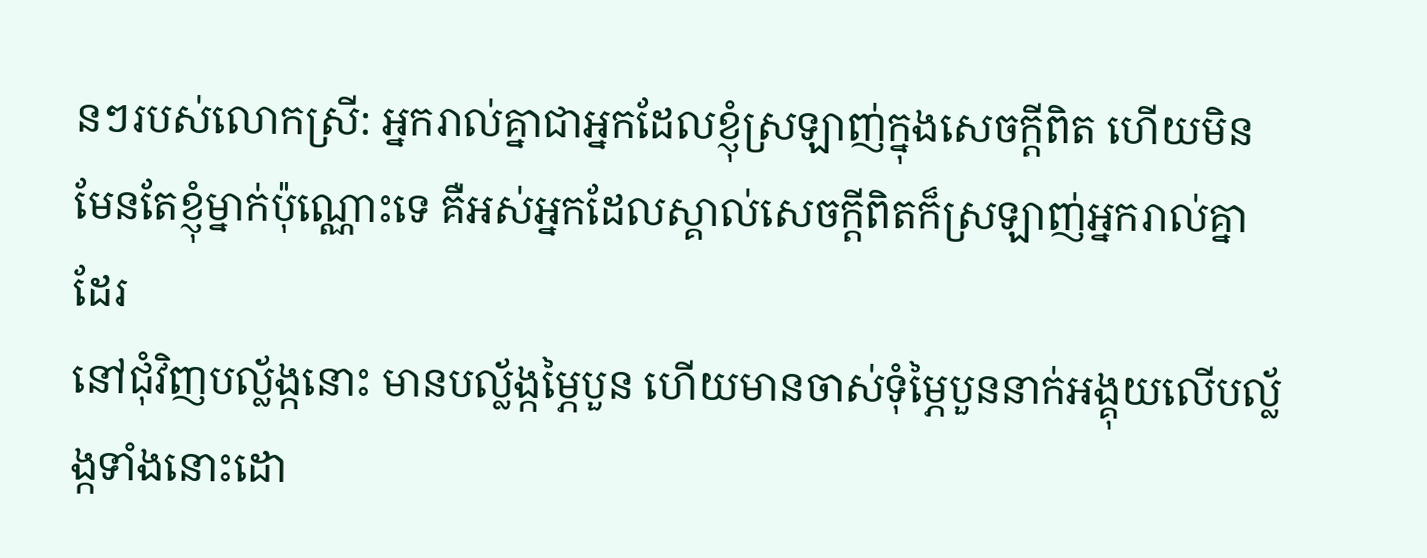នៗរបស់លោកស្រី: អ្នករាល់គ្នាជាអ្នកដែលខ្ញុំស្រឡាញ់ក្នុងសេចក្ដីពិត ហើយមិនមែនតែខ្ញុំម្នាក់ប៉ុណ្ណោះទេ គឺអស់អ្នកដែលស្គាល់សេចក្ដីពិតក៏ស្រឡាញ់អ្នករាល់គ្នាដែរ
នៅជុំវិញបល្ល័ង្កនោះ មានបល្ល័ង្កម្ភៃបួន ហើយមានចាស់ទុំម្ភៃបួននាក់អង្គុយលើបល្ល័ង្កទាំងនោះដោ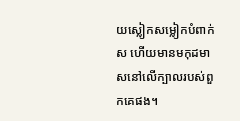យស្លៀកសម្លៀកបំពាក់ស ហើយមានមកុដមាសនៅលើក្បាលរបស់ពួកគេផង។